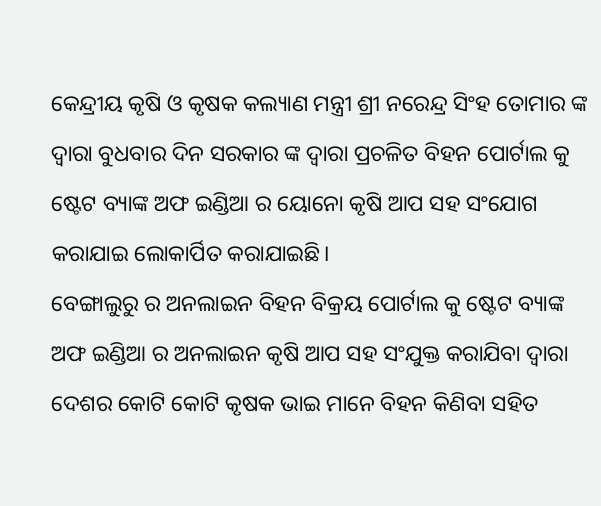କେନ୍ଦ୍ରୀୟ କୃଷି ଓ କୃଷକ କଲ୍ୟାଣ ମନ୍ତ୍ରୀ ଶ୍ରୀ ନରେନ୍ଦ୍ର ସିଂହ ତୋମାର ଙ୍କ ଦ୍ଵାରା ବୁଧବାର ଦିନ ସରକାର ଙ୍କ ଦ୍ଵାରା ପ୍ରଚଳିତ ବିହନ ପୋର୍ଟାଲ କୁ ଷ୍ଟେଟ ବ୍ୟାଙ୍କ ଅଫ ଇଣ୍ଡିଆ ର ୟୋନୋ କୃଷି ଆପ ସହ ସଂଯୋଗ କରାଯାଇ ଲୋକାର୍ପିତ କରାଯାଇଛି।
ବେଙ୍ଗାଲୁରୁ ର ଅନଲାଇନ ବିହନ ବିକ୍ରୟ ପୋର୍ଟାଲ କୁ ଷ୍ଟେଟ ବ୍ୟାଙ୍କ ଅଫ ଇଣ୍ଡିଆ ର ଅନଲାଇନ କୃଷି ଆପ ସହ ସଂଯୁକ୍ତ କରାଯିବା ଦ୍ଵାରା ଦେଶର କୋଟି କୋଟି କୃଷକ ଭାଇ ମାନେ ବିହନ କିଣିବା ସହିତ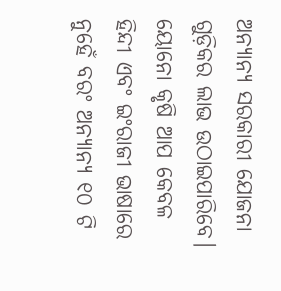ଅନ୍ୟାନ୍ୟ ସରକାରୀ ଯୋଜନା ଗୁଡ଼ିକର ଲାଭ ଉଠାଇପାରିବେ।
ୟୋନୋ କୃଷି ଆପ କେବଳ ହିନ୍ଦୀ ଏବଂ ଇଂରାଜୀ ଭାଷାରେ ନୁହେଁ ବରଂ ଅନ୍ୟାନ୍ୟ ୧୦ ଟି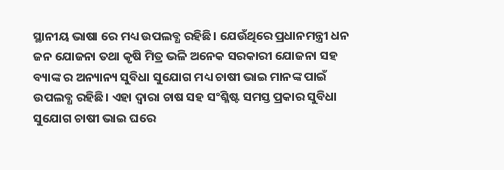ସ୍ଥାନୀୟ ଭାଷା ରେ ମଧ୍ୟ ଉପଲବ୍ଧ ରହିଛି। ଯେଉଁଥିରେ ପ୍ରଧାନମନ୍ତ୍ରୀ ଧନ ଜନ ଯୋଜନା ତଥା କୃଷି ମିତ୍ର ଭଳି ଅନେକ ସରକାରୀ ଯୋଜନା ସହ ବ୍ୟାଙ୍କ ର ଅନ୍ୟାନ୍ୟ ସୁବିଧା ସୁଯୋଗ ମଧ୍ୟ ଚାଷୀ ଭାଇ ମାନଙ୍କ ପାଇଁ ଉପଲବ୍ଧ ରହିଛି। ଏହା ଦ୍ବାରା ଚାଷ ସହ ସଂଶ୍ଳିଷ୍ଟ ସମସ୍ତ ପ୍ରକାର ସୁବିଧା ସୁଯୋଗ ଚାଷୀ ଭାଇ ଘରେ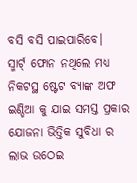ବସି ବସି ପାଇପାରିବେ।
ସ୍ମାର୍ଟ୍ ଫୋନ ନଥିଲେ ମଧ୍ୟ ନିକଟସ୍ଥ ଷ୍ଟେଟ ବ୍ୟାଙ୍କ ଅଫ ଇଣ୍ଡିଆ କୁ ଯାଇ ସମସ୍ତ ପ୍ରକାର ଯୋଜନା ଭିତ୍ତିକ ସୁବିଧା ର ଲାଭ ଉଠେଇ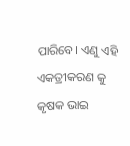ପାରିବେ। ଏଣୁ ଏହି ଏକତ୍ରୀକରଣ କୁ କୃଷକ ଭାଇ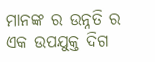ମାନଙ୍କ ର ଉନ୍ନତି ର ଏକ ଉପଯୁକ୍ତ ଦିଗ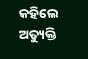କହିଲେ ଅତ୍ୟୁକ୍ତି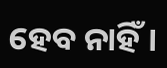ହେବ ନାହିଁ।